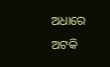ଅଧାରେ ଅଟକି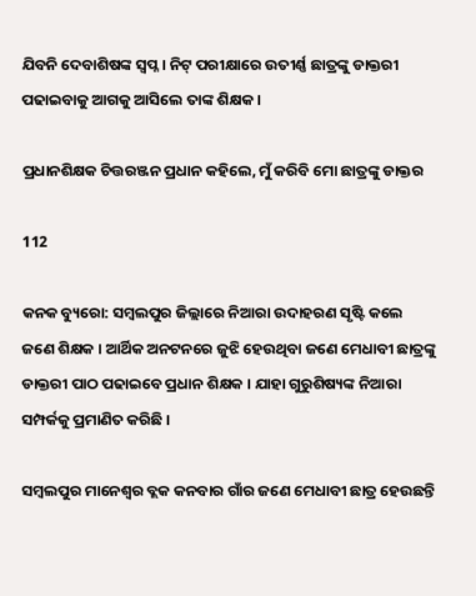ଯିବନି ଦେବାଶିଷଙ୍କ ସ୍ୱପ୍ନ । ନିଟ୍ ପରୀକ୍ଷାରେ ଉତୀର୍ଣ୍ଣ ଛାତ୍ରଙ୍କୁ ଡାକ୍ତରୀ ପଢାଇବାକୁ ଆଗକୁ ଆସିଲେ ତାଙ୍କ ଶିକ୍ଷକ ।

ପ୍ରଧାନଶିକ୍ଷକ ଚିତ୍ତରଞ୍ଜନ ପ୍ରଧାନ କହିଲେ, ମୁଁ କରିବି ମୋ ଛାତ୍ରଙ୍କୁ ଡାକ୍ତର

112

କନକ ବ୍ୟୁରୋ: ସମ୍ବଲପୁର ଜିଲ୍ଲାରେ ନିଆରା ଉଦାହରଣ ସୃଷ୍ଟି କଲେ ଜଣେ ଶିକ୍ଷକ । ଆର୍ଥିକ ଅନଟନରେ ଜୁଝି ହେଉଥିବା ଜଣେ ମେଧାବୀ ଛାତ୍ରଙ୍କୁ ଡାକ୍ତରୀ ପାଠ ପଢାଇବେ ପ୍ରଧାନ ଶିକ୍ଷକ । ଯାହା ଗୁରୁଶିଷ୍ୟଙ୍କ ନିଆରା ସମ୍ପର୍କକୁ ପ୍ରମାଣିତ କରିଛି ।

ସମ୍ବଲପୁର ମାନେଶ୍ୱର ବ୍ଲକ କନବାର ଗାଁର ଜଣେ ମେଧାବୀ ଛାତ୍ର ହେଉଛନ୍ତି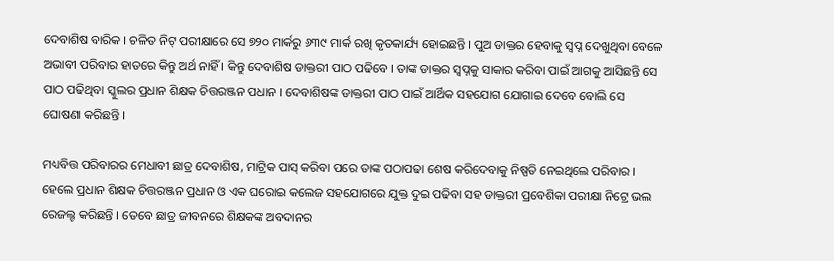ଦେବାଶିଷ ବାରିକ । ଚଳିତ ନିଟ୍ ପରୀକ୍ଷାରେ ସେ ୭୨୦ ମାର୍କରୁ ୬୩୯ ମାର୍କ ରଖି କୃତକାର୍ଯ୍ୟ ହୋଇଛନ୍ତି । ପୁଅ ଡାକ୍ତର ହେବାକୁ ସ୍ୱପ୍ନ ଦେଖୁଥିବା ବେଳେ ଅଭାବୀ ପରିବାର ହାତରେ କିନ୍ତୁ ଅର୍ଥ ନାହିଁ । କିନ୍ତୁ ଦେବାଶିଷ ଡାକ୍ତରୀ ପାଠ ପଢିବେ । ତାଙ୍କ ଡାକ୍ତର ସ୍ୱପ୍ନକୁ ସାକାର କରିବା ପାଇଁ ଆଗକୁ ଆସିଛନ୍ତି ସେ ପାଠ ପଢିଥିବା ସ୍କୁଲର ପ୍ରଧାନ ଶିକ୍ଷକ ଚିତ୍ତରଞ୍ଜନ ପଧାନ । ଦେବାଶିଷଙ୍କ ଡାକ୍ତରୀ ପାଠ ପାଇଁ ଆର୍ଥିକ ସହଯୋଗ ଯୋଗାଇ ଦେବେ ବୋଲି ସେ ଘୋଷଣା କରିଛନ୍ତି ।

ମଧ୍ୟବିତ୍ତ ପରିବାରର ମେଧାବୀ ଛାତ୍ର ଦେବାଶିଷ, ମାଟ୍ରିକ ପାସ୍ କରିବା ପରେ ତାଙ୍କ ପଠାପଢା ଶେଷ କରିଦେବାକୁ ନିଷ୍ପତି ନେଇଥିଲେ ପରିବାର । ହେଲେ ପ୍ରଧାନ ଶିକ୍ଷକ ଚିତ୍ତରଞ୍ଜନ ପ୍ରଧାନ ଓ ଏକ ଘରୋଇ କଲେଜ ସହଯୋଗରେ ଯୁକ୍ତ ଦୁଇ ପଢିବା ସହ ଡାକ୍ତରୀ ପ୍ରବେଶିକା ପରୀକ୍ଷା ନିଟ୍ରେ ଭଲ ରେଜଲ୍ଟ କରିଛନ୍ତି । ତେବେ ଛାତ୍ର ଜୀବନରେ ଶିକ୍ଷକଙ୍କ ଅବଦାନର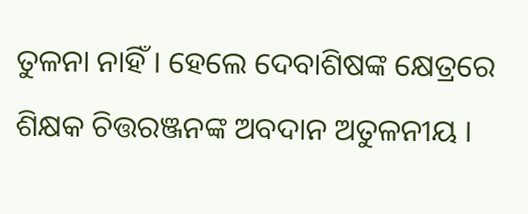ତୁଳନା ନାହିଁ । ହେଲେ ଦେବାଶିଷଙ୍କ କ୍ଷେତ୍ରରେ ଶିକ୍ଷକ ଚିତ୍ତରଞ୍ଜନଙ୍କ ଅବଦାନ ଅତୁଳନୀୟ ।